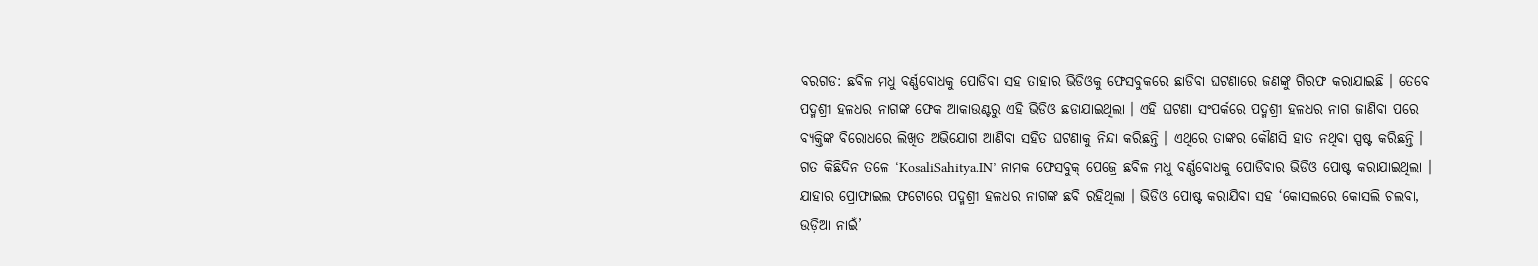ବରଗଡ: ଛବିଳ ମଧୁ ବର୍ଣ୍ଣବୋଧକୁ ପୋଡିବା ସହ ତାହାର ଭିଡିଓକୁ ଫେସବୁକରେ ଛାଡିବା ଘଟଣାରେ ଜଣଙ୍କୁ ଗିରଫ କରାଯାଇଛି । ତେବେ ପଦ୍ମଶ୍ରୀ ହଳଧର ନାଗଙ୍କ ଫେକ ଆକାଉଣ୍ଟରୁ ଏହି ଭିଡିଓ ଛଡାଯାଇଥିଲା । ଏହି ଘଟଣା ସଂପର୍କରେ ପଦ୍ମଶ୍ରୀ ହଳଧର ନାଗ ଜାଣିବା ପରେ ବ୍ୟକ୍ତିଙ୍କ ବିରୋଧରେ ଲିଖିତ ଅଭିଯୋଗ ଆଣିବା ସହିତ ଘଟଣାକୁ ନିନ୍ଦା କରିଛନ୍ତି । ଏଥିରେ ତାଙ୍କର କୌଣସି ହାତ ନଥିବା ସ୍ପଷ୍ଟ କରିଛନ୍ତି ।
ଗତ କିଛିଦିନ ତଳେ ‘KosaliSahitya.IN’ ନାମକ ଫେସବୁକ୍ ପେଜ୍ରେ ଛବିଳ ମଧୁ ବର୍ଣ୍ଣବୋଧକୁ ପୋଡିବାର ଭିଡିଓ ପୋଷ୍ଟ କରାଯାଇଥିଲା । ଯାହାର ପ୍ରୋଫାଇଲ ଫଟୋରେ ପଦ୍ମଶ୍ରୀ ହଳଧର ନାଗଙ୍କ ଛବି ରହିଥିଲା । ଭିଡିଓ ପୋଷ୍ଟ କରାଯିବା ସହ ‘କୋସଲରେ କୋସଲି ଚଲବା, ଉଡ଼ିଆ ନାଇଁ’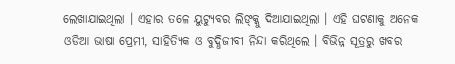ଲେଖାଯାଇଥିଲା । ଏହାର ତଳେ ୟୁଟ୍ୟୁବର ଲିଙ୍କ୍କୁ ଦିଆଯାଇଥିଲା । ଏହି ଘଟଣାକୁ ଅନେକ ଓଡିଆ ଭାଷା ପ୍ରେମୀ, ସାହିତ୍ୟିକ ଓ ବୁଦ୍ଧିଜୀବୀ ନିନ୍ଦା କରିଥିଲେ । ବିଭିନ୍ନ ସୂତ୍ରରୁ ଖବର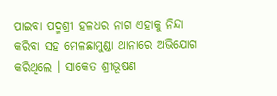ପାଇବା ପଦ୍ମଶ୍ରୀ ହଳଧର ନାଗ ଏହାକୁ ନିନ୍ଦା କରିବା ସହ ମେଳଛାମୁଣ୍ଡା ଥାନାରେ ଅଭିଯୋଗ କରିଥିଲେ । ସାକେତ ଶ୍ରୀଭୂଷଣ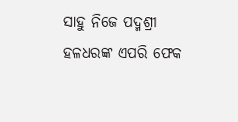ସାହୁ ନିଜେ ପଦ୍ମଶ୍ରୀ ହଳଧରଙ୍କ ଏପରି ଫେକ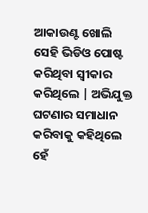ଆକାଉଣ୍ଟ ଖୋଲି ସେହି ଭିଡିଓ ପୋଷ୍ଟ କରିଥିବା ସ୍ଵୀକାର କରିଥିଲେ | ଅଭିଯୁକ୍ତ ଘଟଣାର ସମାଧାନ କରିବାକୁ କହିଥିଲେ ହେଁ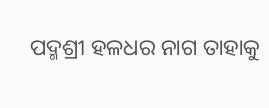ପଦ୍ମଶ୍ରୀ ହଳଧର ନାଗ ତାହାକୁ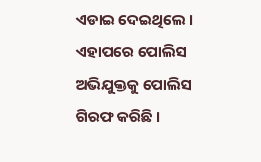ଏଡାଇ ଦେଇଥିଲେ । ଏହାପରେ ପୋଲିସ ଅଭିଯୁକ୍ତକୁ ପୋଲିସ ଗିରଫ କରିଛି ।